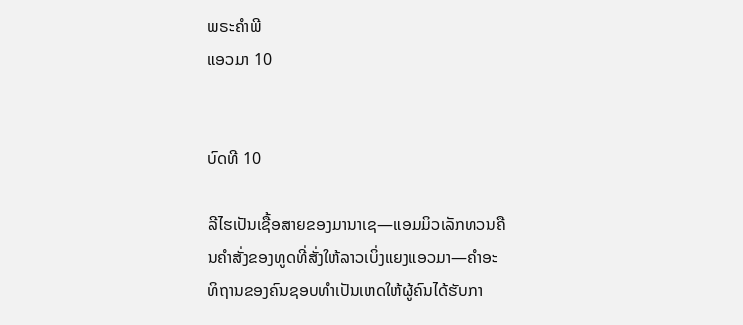ພຣະຄຳພີ
ແອວມາ 10


ບົດທີ 10

ລີໄຮເປັນເຊື້ອສາຍຂອງມານາເຊ—ແອມມິວເລັກທວນຄືນຄຳສັ່ງຂອງທູດທີ່ສັ່ງໃຫ້ລາວເບິ່ງແຍງແອວມາ—ຄຳອະທິຖານຂອງຄົນຊອບທຳເປັນເຫດໃຫ້ຜູ້ຄົນໄດ້ຮັບກາ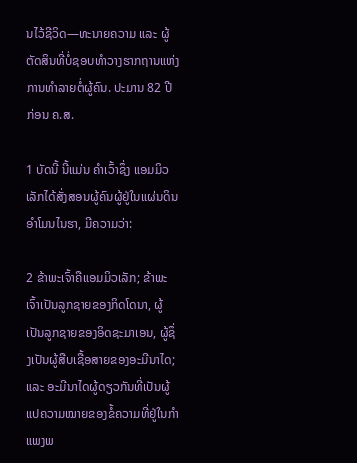ນໄວ້ຊີວິດ—ທະນາຍຄວາມ ແລະ ຜູ້ຕັດສິນທີ່ບໍ່ຊອບທຳວາງຮາກຖານແຫ່ງການທຳລາຍຕໍ່ຜູ້ຄົນ. ປະມານ 82 ປີ ກ່ອນ ຄ.ສ.

1 ບັດນີ້ ນີ້ແມ່ນ ຄຳເວົ້າຊຶ່ງ ແອມມິວເລັກໄດ້ສັ່ງສອນຜູ້ຄົນຜູ້ຢູ່ໃນແຜ່ນດິນອຳໂມນໄນຮາ, ມີຄວາມວ່າ:

2 ຂ້າພະເຈົ້າຄືແອມມິວເລັກ; ຂ້າພະເຈົ້າເປັນລູກຊາຍຂອງກິດໂດນາ, ຜູ້ເປັນລູກຊາຍຂອງອິດຊະມາເອນ, ຜູ້ຊຶ່ງເປັນຜູ້ສືບເຊື້ອສາຍຂອງອະມີນາໄດ; ແລະ ອະມີນາໄດຜູ້ດຽວກັນທີ່ເປັນຜູ້ແປຄວາມໝາຍຂອງຂໍ້ຄວາມທີ່ຢູ່ໃນກຳແພງພ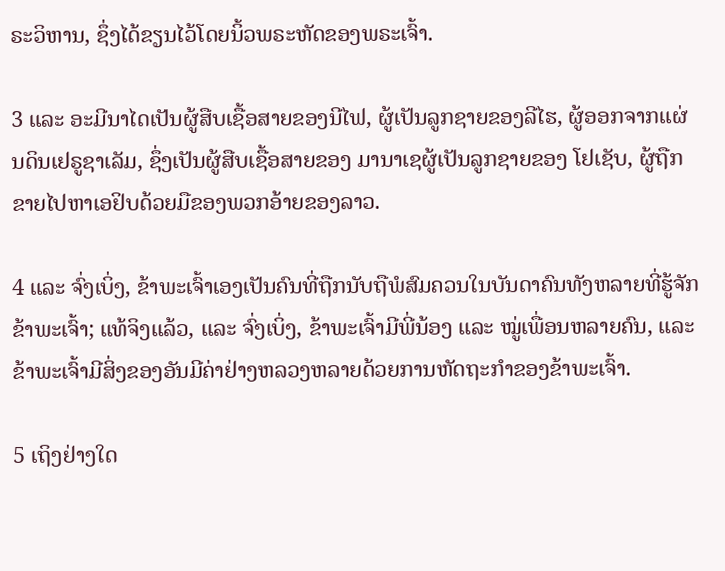ຣະວິຫານ, ຊຶ່ງໄດ້ຂຽນໄວ້ໂດຍນິ້ວພຣະຫັດຂອງພຣະເຈົ້າ.

3 ແລະ ອະມີນາໄດເປັນຜູ້ສືບເຊື້ອສາຍຂອງນີໄຟ, ຜູ້ເປັນລູກຊາຍຂອງລີໄຮ, ຜູ້ອອກຈາກແຜ່ນດິນເຢຣູຊາເລັມ, ຊຶ່ງເປັນຜູ້ສືບເຊື້ອສາຍຂອງ ມານາເຊຜູ້ເປັນລູກຊາຍຂອງ ໂຢເຊັບ, ຜູ້ຖືກ ຂາຍໄປຫາເອຢິບດ້ວຍມືຂອງພວກອ້າຍຂອງລາວ.

4 ແລະ ຈົ່ງເບິ່ງ, ຂ້າພະເຈົ້າເອງເປັນຄົນທີ່ຖືກນັບຖືພໍສົມຄວນໃນບັນດາຄົນທັງຫລາຍທີ່ຮູ້ຈັກຂ້າພະເຈົ້າ; ແທ້ຈິງແລ້ວ, ແລະ ຈົ່ງເບິ່ງ, ຂ້າພະເຈົ້າມີພີ່ນ້ອງ ແລະ ໝູ່ເພື່ອນຫລາຍຄົນ, ແລະ ຂ້າພະເຈົ້າມີສິ່ງຂອງອັນມີຄ່າຢ່າງຫລວງຫລາຍດ້ວຍການຫັດຖະກຳຂອງຂ້າພະເຈົ້າ.

5 ເຖິງຢ່າງໃດ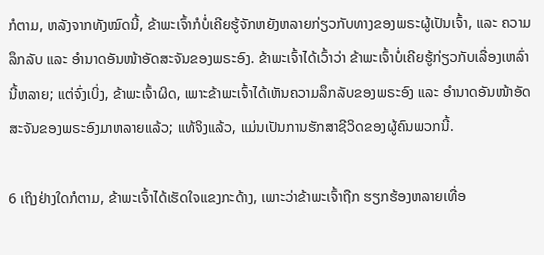ກໍຕາມ, ຫລັງຈາກທັງໝົດນີ້, ຂ້າພະເຈົ້າກໍບໍ່ເຄີຍຮູ້ຈັກຫຍັງຫລາຍກ່ຽວກັບທາງຂອງພຣະຜູ້ເປັນເຈົ້າ, ແລະ ຄວາມລຶກລັບ ແລະ ອຳນາດອັນໜ້າອັດສະຈັນຂອງພຣະອົງ. ຂ້າພະເຈົ້າໄດ້ເວົ້າວ່າ ຂ້າພະເຈົ້າບໍ່ເຄີຍຮູ້ກ່ຽວກັບເລື່ອງເຫລົ່ານີ້ຫລາຍ; ແຕ່ຈົ່ງເບິ່ງ, ຂ້າພະເຈົ້າຜິດ, ເພາະຂ້າພະເຈົ້າໄດ້ເຫັນຄວາມລຶກລັບຂອງພຣະອົງ ແລະ ອຳນາດອັນໜ້າອັດສະຈັນຂອງພຣະອົງມາຫລາຍແລ້ວ; ແທ້ຈິງແລ້ວ, ແມ່ນເປັນການຮັກສາຊີວິດຂອງຜູ້ຄົນພວກນີ້.

6 ເຖິງຢ່າງໃດກໍຕາມ, ຂ້າພະເຈົ້າໄດ້ເຮັດໃຈແຂງກະດ້າງ, ເພາະວ່າຂ້າພະເຈົ້າຖືກ ຮຽກຮ້ອງຫລາຍເທື່ອ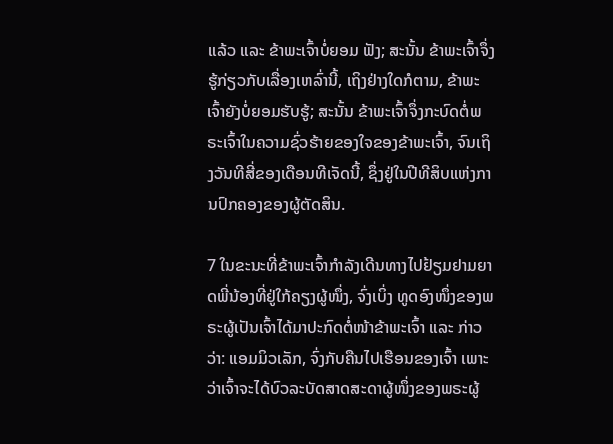ແລ້ວ ແລະ ຂ້າພະເຈົ້າບໍ່ຍອມ ຟັງ; ສະນັ້ນ ຂ້າພະເຈົ້າຈຶ່ງຮູ້ກ່ຽວກັບເລື່ອງເຫລົ່ານີ້, ເຖິງຢ່າງໃດກໍຕາມ, ຂ້າພະເຈົ້າຍັງບໍ່ຍອມຮັບຮູ້; ສະນັ້ນ ຂ້າພະເຈົ້າຈຶ່ງກະບົດຕໍ່ພຣະເຈົ້າໃນຄວາມຊົ່ວຮ້າຍຂອງໃຈຂອງຂ້າພະເຈົ້າ, ຈົນເຖິງວັນທີສີ່ຂອງເດືອນທີເຈັດນີ້, ຊຶ່ງຢູ່ໃນປີທີສິບແຫ່ງການປົກຄອງຂອງຜູ້ຕັດສິນ.

7 ໃນຂະນະທີ່ຂ້າພະເຈົ້າກຳລັງເດີນທາງໄປຢ້ຽມຢາມຍາດພີ່ນ້ອງທີ່ຢູ່ໃກ້ຄຽງຜູ້ໜຶ່ງ, ຈົ່ງເບິ່ງ ທູດອົງໜຶ່ງຂອງພຣະຜູ້ເປັນເຈົ້າໄດ້ມາປະກົດຕໍ່ໜ້າຂ້າພະເຈົ້າ ແລະ ກ່າວວ່າ: ແອມມິວເລັກ, ຈົ່ງກັບຄືນໄປເຮືອນຂອງເຈົ້າ ເພາະວ່າເຈົ້າຈະໄດ້ບົວລະບັດສາດສະດາຜູ້ໜຶ່ງຂອງພຣະຜູ້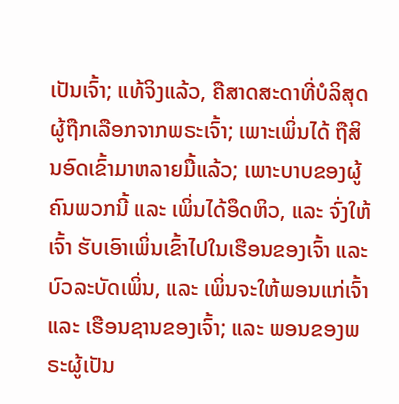ເປັນເຈົ້າ; ແທ້ຈິງແລ້ວ, ຄືສາດສະດາທີ່ບໍລິສຸດຜູ້ຖືກເລືອກຈາກພຣະເຈົ້າ; ເພາະເພິ່ນໄດ້ ຖືສິນອົດເຂົ້າມາຫລາຍມື້ແລ້ວ; ເພາະບາບຂອງຜູ້ຄົນພວກນີ້ ແລະ ເພິ່ນໄດ້ອຶດຫິວ, ແລະ ຈົ່ງໃຫ້ເຈົ້າ ຮັບເອົາເພິ່ນເຂົ້າໄປໃນເຮືອນຂອງເຈົ້າ ແລະ ບົວລະບັດເພິ່ນ, ແລະ ເພິ່ນຈະໃຫ້ພອນແກ່ເຈົ້າ ແລະ ເຮືອນຊານຂອງເຈົ້າ; ແລະ ພອນຂອງພຣະຜູ້ເປັນ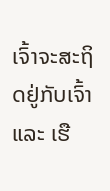ເຈົ້າຈະສະຖິດຢູ່ກັບເຈົ້າ ແລະ ເຮື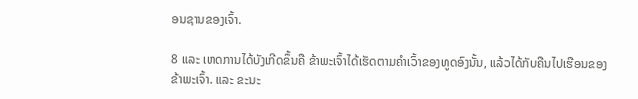ອນຊານຂອງເຈົ້າ.

8 ແລະ ເຫດການໄດ້ບັງເກີດຂຶ້ນຄື ຂ້າພະເຈົ້າໄດ້ເຮັດຕາມຄຳເວົ້າຂອງທູດອົງນັ້ນ, ແລ້ວໄດ້ກັບຄືນໄປເຮືອນຂອງຂ້າພະເຈົ້າ. ແລະ ຂະນະ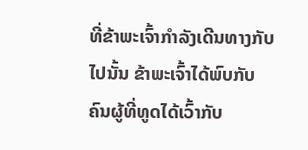ທີ່ຂ້າພະເຈົ້າກຳລັງເດີນທາງກັບໄປນັ້ນ ຂ້າພະເຈົ້າໄດ້ພົບກັບ ຄົນຜູ້ທີ່ທູດໄດ້ເວົ້າກັບ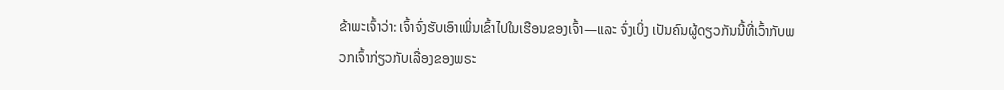ຂ້າພະເຈົ້າວ່າ: ເຈົ້າຈົ່ງຮັບເອົາເພິ່ນເຂົ້າໄປໃນເຮືອນຂອງເຈົ້າ—ແລະ ຈົ່ງເບິ່ງ ເປັນຄົນຜູ້ດຽວກັນນີ້ທີ່ເວົ້າກັບພວກເຈົ້າກ່ຽວກັບເລື່ອງຂອງພຣະ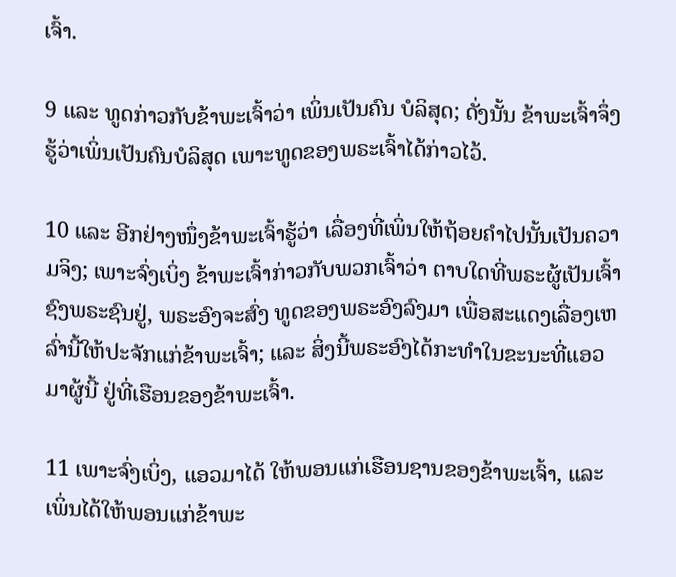ເຈົ້າ.

9 ແລະ ທູດກ່າວກັບຂ້າພະເຈົ້າວ່າ ເພິ່ນເປັນຄົນ ບໍລິສຸດ; ດັ່ງນັ້ນ ຂ້າພະເຈົ້າຈຶ່ງຮູ້ວ່າເພິ່ນເປັນຄົນບໍລິສຸດ ເພາະທູດຂອງພຣະເຈົ້າໄດ້ກ່າວໄວ້.

10 ແລະ ອີກຢ່າງໜຶ່ງຂ້າພະເຈົ້າຮູ້ວ່າ ເລື່ອງທີ່ເພິ່ນໃຫ້ຖ້ອຍຄຳໄປນັ້ນເປັນຄວາມຈິງ; ເພາະຈົ່ງເບິ່ງ ຂ້າພະເຈົ້າກ່າວກັບພວກເຈົ້າວ່າ ຕາບໃດທີ່ພຣະຜູ້ເປັນເຈົ້າຊົງພຣະຊົນຢູ່, ພຣະອົງຈະສົ່ງ ທູດຂອງພຣະອົງລົງມາ ເພື່ອສະແດງເລື່ອງເຫລົ່ານີ້ໃຫ້ປະຈັກແກ່ຂ້າພະເຈົ້າ; ແລະ ສິ່ງນີ້ພຣະອົງໄດ້ກະທຳໃນຂະນະທີ່ແອວມາຜູ້ນີ້ ຢູ່ທີ່ເຮືອນຂອງຂ້າພະເຈົ້າ.

11 ເພາະຈົ່ງເບິ່ງ, ແອວມາໄດ້ ໃຫ້ພອນແກ່ເຮືອນຊານຂອງຂ້າພະເຈົ້າ, ແລະ ເພິ່ນໄດ້ໃຫ້ພອນແກ່ຂ້າພະ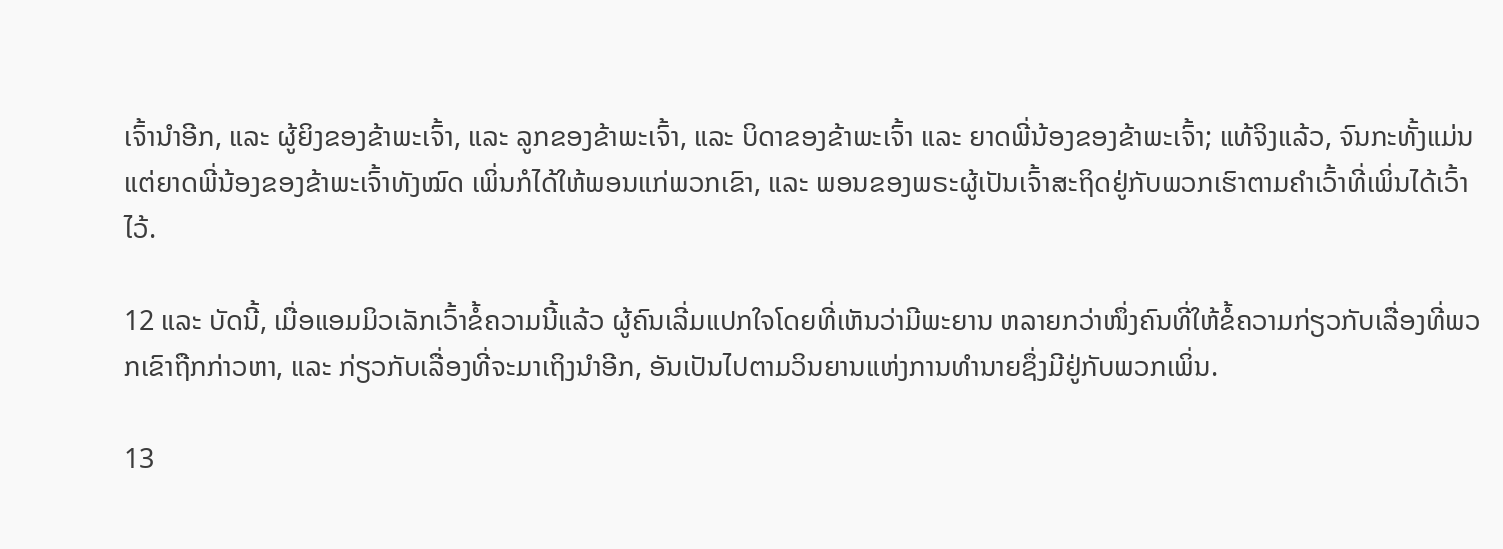ເຈົ້ານຳອີກ, ແລະ ຜູ້ຍິງຂອງຂ້າພະເຈົ້າ, ແລະ ລູກຂອງຂ້າພະເຈົ້າ, ແລະ ບິດາຂອງຂ້າພະເຈົ້າ ແລະ ຍາດພີ່ນ້ອງຂອງຂ້າພະເຈົ້າ; ແທ້ຈິງແລ້ວ, ຈົນກະທັ້ງແມ່ນແຕ່ຍາດພີ່ນ້ອງຂອງຂ້າພະເຈົ້າທັງໝົດ ເພິ່ນກໍໄດ້ໃຫ້ພອນແກ່ພວກເຂົາ, ແລະ ພອນຂອງພຣະຜູ້ເປັນເຈົ້າສະຖິດຢູ່ກັບພວກເຮົາຕາມຄຳເວົ້າທີ່ເພິ່ນໄດ້ເວົ້າໄວ້.

12 ແລະ ບັດນີ້, ເມື່ອແອມມິວເລັກເວົ້າຂໍ້ຄວາມນີ້ແລ້ວ ຜູ້ຄົນເລີ່ມແປກໃຈໂດຍທີ່ເຫັນວ່າມີພະຍານ ຫລາຍກວ່າໜຶ່ງຄົນທີ່ໃຫ້ຂໍ້ຄວາມກ່ຽວກັບເລື່ອງທີ່ພວກເຂົາຖືກກ່າວຫາ, ແລະ ກ່ຽວກັບເລື່ອງທີ່ຈະມາເຖິງນຳອີກ, ອັນເປັນໄປຕາມວິນຍານແຫ່ງການທຳນາຍຊຶ່ງມີຢູ່ກັບພວກເພິ່ນ.

13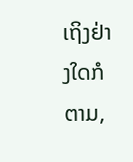ເຖິງຢ່າງໃດກໍຕາມ,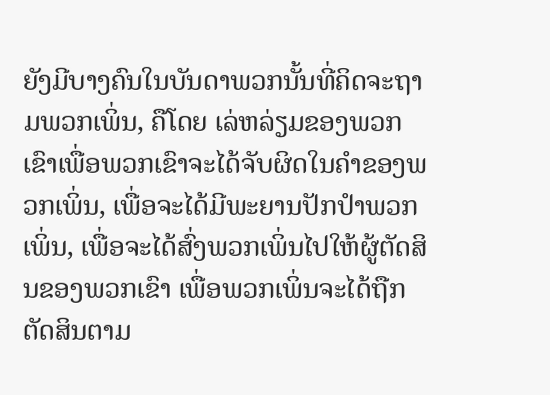ຍັງມີບາງຄົນໃນບັນດາພວກນັ້ນທີ່ຄິດຈະຖາມພວກເພິ່ນ, ຄືໂດຍ ເລ່ຫລ່ຽມຂອງພວກເຂົາເພື່ອພວກເຂົາຈະໄດ້ຈັບຜິດໃນຄຳຂອງພວກເພິ່ນ, ເພື່ອຈະໄດ້ມີພະຍານປັກປຳພວກເພິ່ນ, ເພື່ອຈະໄດ້ສົ່ງພວກເພິ່ນໄປໃຫ້ຜູ້ຕັດສິນຂອງພວກເຂົາ ເພື່ອພວກເພິ່ນຈະໄດ້ຖືກຕັດສິນຕາມ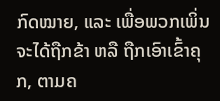ກົດໝາຍ, ແລະ ເພື່ອພວກເພິ່ນຈະໄດ້ຖືກຂ້າ ຫລື ຖືກເອົາເຂົ້າຄຸກ, ຕາມຄ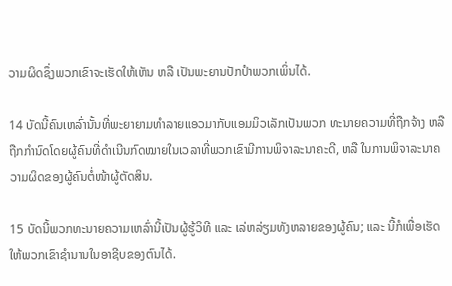ວາມຜິດຊຶ່ງພວກເຂົາຈະເຮັດໃຫ້ເຫັນ ຫລື ເປັນພະຍານປັກປຳພວກເພິ່ນໄດ້.

14 ບັດນີ້ຄົນເຫລົ່ານັ້ນທີ່ພະຍາຍາມທຳລາຍແອວມາກັບແອມມິວເລັກເປັນພວກ ທະນາຍຄວາມທີ່ຖືກຈ້າງ ຫລື ຖືກກຳນົດໂດຍຜູ້ຄົນທີ່ດຳເນີນກົດໝາຍໃນເວລາທີ່ພວກເຂົາມີການພິຈາລະນາຄະດີ, ຫລື ໃນການພິຈາລະນາຄວາມຜິດຂອງຜູ້ຄົນຕໍ່ໜ້າຜູ້ຕັດສິນ.

15 ບັດນີ້ພວກທະນາຍຄວາມເຫລົ່ານີ້ເປັນຜູ້ຮູ້ວິທີ ແລະ ເລ່ຫລ່ຽມທັງຫລາຍຂອງຜູ້ຄົນ; ແລະ ນີ້ກໍເພື່ອເຮັດໃຫ້ພວກເຂົາຊຳນານໃນອາຊີບຂອງຕົນໄດ້.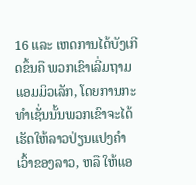16 ແລະ ເຫດການໄດ້ບັງເກີດຂຶ້ນຄື ພວກເຂົາເລີ່ມຖາມແອມມິວເລັກ, ໂດຍການກະທຳເຊັ່ນນັ້ນພວກເຂົາຈະໄດ້ເຮັດໃຫ້ລາວປ່ຽນແປງຄຳເວົ້າຂອງລາວ, ຫລື ໃຫ້ແອ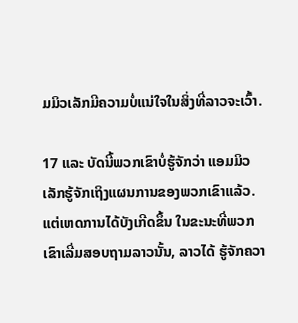ມມິວເລັກມີຄວາມບໍ່ແນ່ໃຈໃນສິ່ງທີ່ລາວຈະເວົ້າ.

17 ແລະ ບັດນີ້ພວກເຂົາບໍ່ຮູ້ຈັກວ່າ ແອມມິວເລັກຮູ້ຈັກເຖິງແຜນການຂອງພວກເຂົາແລ້ວ. ແຕ່ເຫດການໄດ້ບັງເກີດຂຶ້ນ ໃນຂະນະທີ່ພວກເຂົາເລີ່ມສອບຖາມລາວນັ້ນ, ລາວໄດ້ ຮູ້ຈັກຄວາ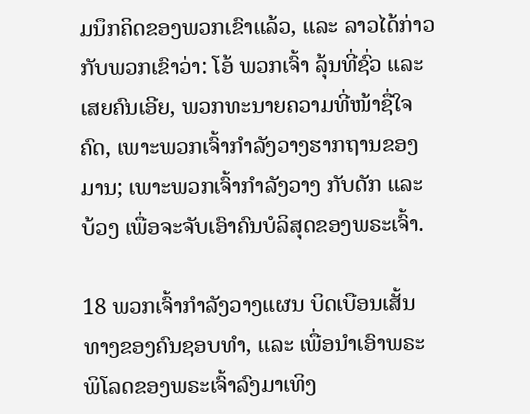ມນຶກຄິດຂອງພວກເຂົາແລ້ວ, ແລະ ລາວໄດ້ກ່າວກັບພວກເຂົາວ່າ: ໂອ້ ພວກເຈົ້າ ລຸ້ນທີ່ຊົ່ວ ແລະ ເສຍຄົນເອີຍ, ພວກທະນາຍຄວາມທີ່ໜ້າຊື່ໃຈຄົດ, ເພາະພວກເຈົ້າກຳລັງວາງຮາກຖານຂອງມານ; ເພາະພວກເຈົ້າກຳລັງວາງ ກັບດັກ ແລະ ບ້ວງ ເພື່ອຈະຈັບເອົາຄົນບໍລິສຸດຂອງພຣະເຈົ້າ.

18 ພວກເຈົ້າກຳລັງວາງແຜນ ບິດເບືອນເສັ້ນທາງຂອງຄົນຊອບທຳ, ແລະ ເພື່ອນຳເອົາພຣະພິໂລດຂອງພຣະເຈົ້າລົງມາເທິງ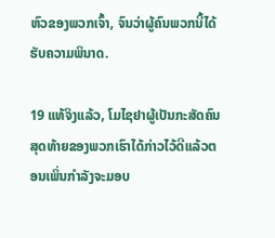ຫົວຂອງພວກເຈົ້າ, ຈົນວ່າຜູ້ຄົນພວກນີ້ໄດ້ຮັບຄວາມພິນາດ.

19 ແທ້ຈິງແລ້ວ, ໂມໄຊຢາຜູ້ເປັນກະສັດຄົນສຸດທ້າຍຂອງພວກເຮົາໄດ້ກ່າວໄວ້ດີແລ້ວຕອນເພິ່ນກຳລັງຈະມອບ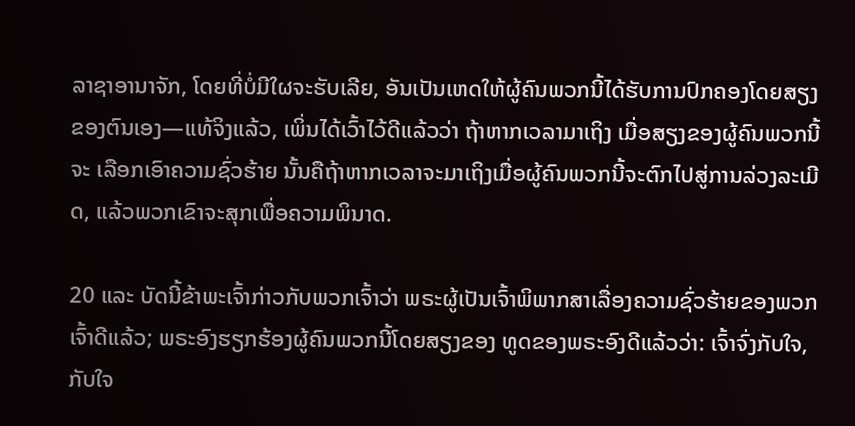ລາຊາອານາຈັກ, ໂດຍທີ່ບໍ່ມີໃຜຈະຮັບເລີຍ, ອັນເປັນເຫດໃຫ້ຜູ້ຄົນພວກນີ້ໄດ້ຮັບການປົກຄອງໂດຍສຽງຂອງຕົນເອງ—ແທ້ຈິງແລ້ວ, ເພິ່ນໄດ້ເວົ້າໄວ້ດີແລ້ວວ່າ ຖ້າຫາກເວລາມາເຖິງ ເມື່ອສຽງຂອງຜູ້ຄົນພວກນີ້ຈະ ເລືອກເອົາຄວາມຊົ່ວຮ້າຍ ນັ້ນຄືຖ້າຫາກເວລາຈະມາເຖິງເມື່ອຜູ້ຄົນພວກນີ້ຈະຕົກໄປສູ່ການລ່ວງລະເມີດ, ແລ້ວພວກເຂົາຈະສຸກເພື່ອຄວາມພິນາດ.

20 ແລະ ບັດນີ້ຂ້າພະເຈົ້າກ່າວກັບພວກເຈົ້າວ່າ ພຣະຜູ້ເປັນເຈົ້າພິພາກສາເລື່ອງຄວາມຊົ່ວຮ້າຍຂອງພວກເຈົ້າດີແລ້ວ; ພຣະອົງຮຽກຮ້ອງຜູ້ຄົນພວກນີ້ໂດຍສຽງຂອງ ທູດຂອງພຣະອົງດີແລ້ວວ່າ: ເຈົ້າຈົ່ງກັບໃຈ, ກັບໃຈ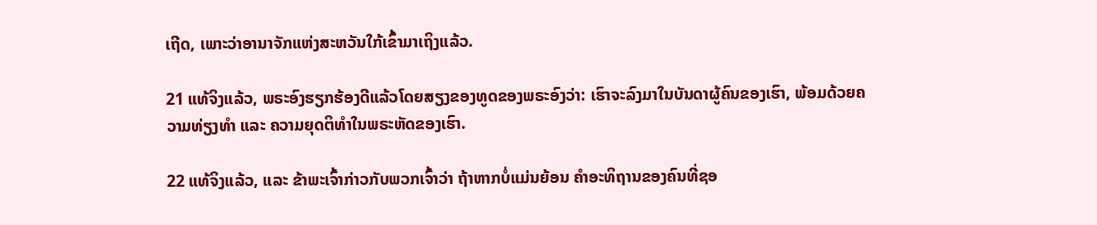ເຖີດ, ເພາະວ່າອານາຈັກແຫ່ງສະຫວັນໃກ້ເຂົ້າມາເຖິງແລ້ວ.

21 ແທ້ຈິງແລ້ວ, ພຣະອົງຮຽກຮ້ອງດີແລ້ວໂດຍສຽງຂອງທູດຂອງພຣະອົງວ່າ: ເຮົາຈະລົງມາໃນບັນດາຜູ້ຄົນຂອງເຮົາ, ພ້ອມດ້ວຍຄວາມທ່ຽງທຳ ແລະ ຄວາມຍຸດຕິທຳໃນພຣະຫັດຂອງເຮົາ.

22 ແທ້ຈິງແລ້ວ, ແລະ ຂ້າພະເຈົ້າກ່າວກັບພວກເຈົ້າວ່າ ຖ້າຫາກບໍ່ແມ່ນຍ້ອນ ຄຳອະທິຖານຂອງຄົນທີ່ຊອ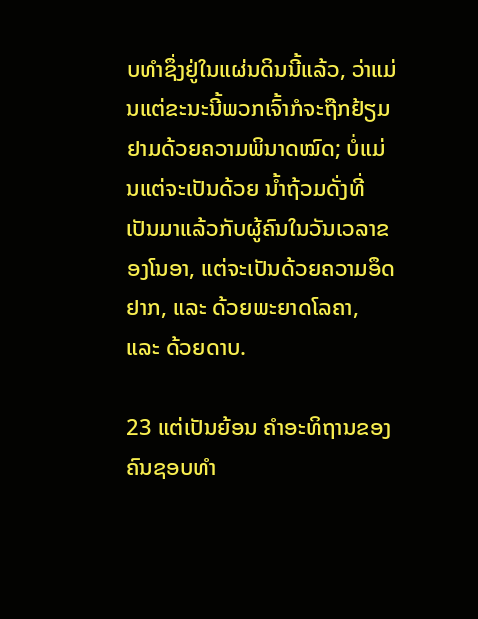ບທຳຊຶ່ງຢູ່ໃນແຜ່ນດິນນີ້ແລ້ວ, ວ່າແມ່ນແຕ່ຂະນະນີ້ພວກເຈົ້າກໍຈະຖືກຢ້ຽມຢາມດ້ວຍຄວາມພິນາດໝົດ; ບໍ່ແມ່ນແຕ່ຈະເປັນດ້ວຍ ນ້ຳຖ້ວມດັ່ງທີ່ເປັນມາແລ້ວກັບຜູ້ຄົນໃນວັນເວລາຂອງໂນອາ, ແຕ່ຈະເປັນດ້ວຍຄວາມອຶດຢາກ, ແລະ ດ້ວຍພະຍາດໂລຄາ, ແລະ ດ້ວຍດາບ.

23 ແຕ່ເປັນຍ້ອນ ຄຳອະທິຖານຂອງຄົນຊອບທຳ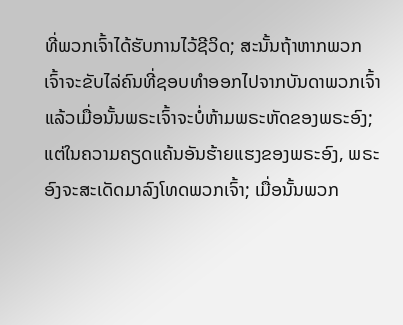ທີ່ພວກເຈົ້າໄດ້ຮັບການໄວ້ຊີວິດ; ສະນັ້ນຖ້າຫາກພວກເຈົ້າຈະຂັບໄລ່ຄົນທີ່ຊອບທຳອອກໄປຈາກບັນດາພວກເຈົ້າ ແລ້ວເມື່ອນັ້ນພຣະເຈົ້າຈະບໍ່ຫ້າມພຣະຫັດຂອງພຣະອົງ; ແຕ່ໃນຄວາມຄຽດແຄ້ນອັນຮ້າຍແຮງຂອງພຣະອົງ, ພຣະອົງຈະສະເດັດມາລົງໂທດພວກເຈົ້າ; ເມື່ອນັ້ນພວກ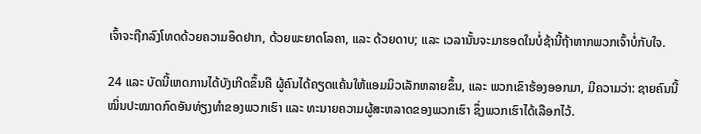ເຈົ້າຈະຖືກລົງໂທດດ້ວຍຄວາມອຶດຢາກ, ດ້ວຍພະຍາດໂລຄາ, ແລະ ດ້ວຍດາບ; ແລະ ເວລານັ້ນຈະມາຮອດໃນບໍ່ຊ້ານີ້ຖ້າຫາກພວກເຈົ້າບໍ່ກັບໃຈ.

24 ແລະ ບັດນີ້ເຫດການໄດ້ບັງເກີດຂຶ້ນຄື ຜູ້ຄົນໄດ້ຄຽດແຄ້ນໃຫ້ແອມມິວເລັກຫລາຍຂຶ້ນ, ແລະ ພວກເຂົາຮ້ອງອອກມາ, ມີຄວາມວ່າ: ຊາຍຄົນນີ້ໝິ່ນປະໝາດກົດອັນທ່ຽງທຳຂອງພວກເຮົາ ແລະ ທະນາຍຄວາມຜູ້ສະຫລາດຂອງພວກເຮົາ ຊຶ່ງພວກເຮົາໄດ້ເລືອກໄວ້.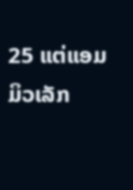25 ແຕ່ແອມມິວເລັກ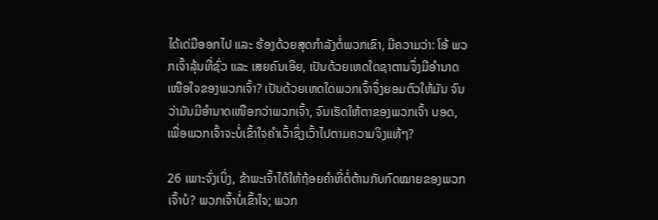ໄດ້ເດ່ມືອອກໄປ ແລະ ຮ້ອງດ້ວຍສຸດກຳລັງຕໍ່ພວກເຂົາ, ມີຄວາມວ່າ: ໂອ້ ພວກເຈົ້າລຸ້ນທີ່ຊົ່ວ ແລະ ເສຍຄົນເອີຍ, ເປັນດ້ວຍເຫດໃດຊາຕານຈຶ່ງມີອຳນາດເໜືອໃຈຂອງພວກເຈົ້າ? ເປັນດ້ວຍເຫດໃດພວກເຈົ້າຈຶ່ງຍອມຕົວໃຫ້ມັນ ຈົນວ່າມັນມີອຳນາດເໜືອກວ່າພວກເຈົ້າ, ຈົນເຮັດໃຫ້ຕາຂອງພວກເຈົ້າ ບອດ, ເພື່ອພວກເຈົ້າຈະບໍ່ເຂົ້າໃຈຄຳເວົ້າຊຶ່ງເວົ້າໄປຕາມຄວາມຈິງແທ້ໆ?

26 ເພາະຈົ່ງເບິ່ງ, ຂ້າພະເຈົ້າໄດ້ໃຫ້ຖ້ອຍຄຳທີ່ຕໍ່ຕ້ານກັບກົດໝາຍຂອງພວກເຈົ້າບໍ? ພວກເຈົ້າບໍ່ເຂົ້າໃຈ; ພວກ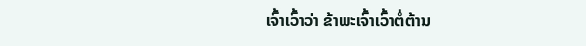ເຈົ້າເວົ້າວ່າ ຂ້າພະເຈົ້າເວົ້າຕໍ່ຕ້ານ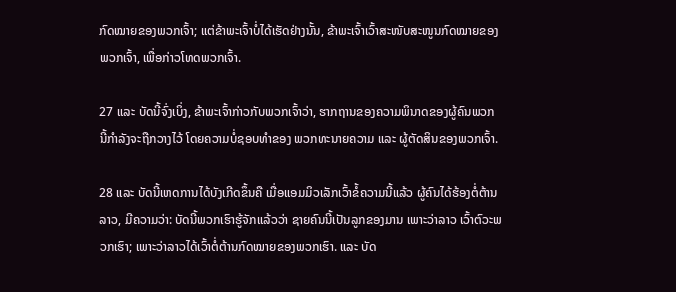ກົດໝາຍຂອງພວກເຈົ້າ; ແຕ່ຂ້າພະເຈົ້າບໍ່ໄດ້ເຮັດຢ່າງນັ້ນ, ຂ້າພະເຈົ້າເວົ້າສະໜັບສະໜູນກົດໝາຍຂອງພວກເຈົ້າ, ເພື່ອກ່າວໂທດພວກເຈົ້າ.

27 ແລະ ບັດນີ້ຈົ່ງເບິ່ງ, ຂ້າພະເຈົ້າກ່າວກັບພວກເຈົ້າວ່າ, ຮາກຖານຂອງຄວາມພິນາດຂອງຜູ້ຄົນພວກນີ້ກຳລັງຈະຖືກວາງໄວ້ ໂດຍຄວາມບໍ່ຊອບທຳຂອງ ພວກທະນາຍຄວາມ ແລະ ຜູ້ຕັດສິນຂອງພວກເຈົ້າ.

28 ແລະ ບັດນີ້ເຫດການໄດ້ບັງເກີດຂຶ້ນຄື ເມື່ອແອມມິວເລັກເວົ້າຂໍ້ຄວາມນີ້ແລ້ວ ຜູ້ຄົນໄດ້ຮ້ອງຕໍ່ຕ້ານລາວ, ມີຄວາມວ່າ: ບັດນີ້ພວກເຮົາຮູ້ຈັກແລ້ວວ່າ ຊາຍຄົນນີ້ເປັນລູກຂອງມານ ເພາະວ່າລາວ ເວົ້າຕົວະພວກເຮົາ; ເພາະວ່າລາວໄດ້ເວົ້າຕໍ່ຕ້ານກົດໝາຍຂອງພວກເຮົາ. ແລະ ບັດ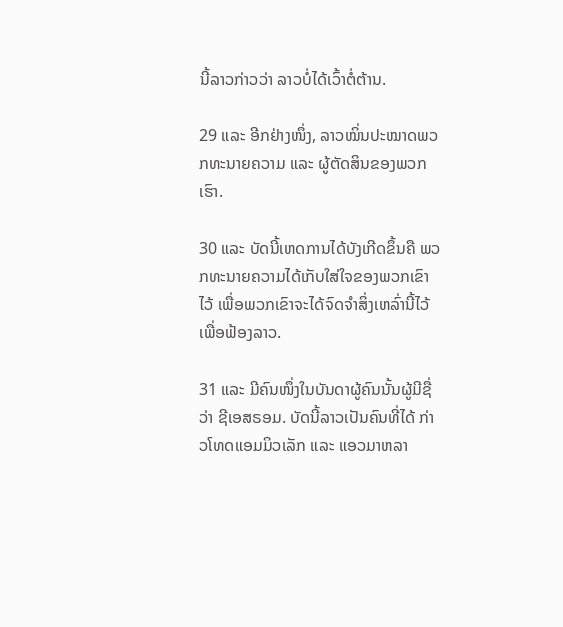ນີ້ລາວກ່າວວ່າ ລາວບໍ່ໄດ້ເວົ້າຕໍ່ຕ້ານ.

29 ແລະ ອີກຢ່າງໜຶ່ງ, ລາວໝິ່ນປະໝາດພວກທະນາຍຄວາມ ແລະ ຜູ້ຕັດສິນຂອງພວກເຮົາ.

30 ແລະ ບັດນີ້ເຫດການໄດ້ບັງເກີດຂຶ້ນຄື ພວກທະນາຍຄວາມໄດ້ເກັບໃສ່ໃຈຂອງພວກເຂົາໄວ້ ເພື່ອພວກເຂົາຈະໄດ້ຈົດຈຳສິ່ງເຫລົ່ານີ້ໄວ້ເພື່ອຟ້ອງລາວ.

31 ແລະ ມີຄົນໜຶ່ງໃນບັນດາຜູ້ຄົນນັ້ນຜູ້ມີຊື່ວ່າ ຊີເອສຣອມ. ບັດນີ້ລາວເປັນຄົນທີ່ໄດ້ ກ່າວໂທດແອມມິວເລັກ ແລະ ແອວມາຫລາ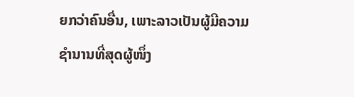ຍກວ່າຄົນອື່ນ, ເພາະລາວເປັນຜູ້ມີຄວາມຊຳນານທີ່ສຸດຜູ້ໜຶ່ງ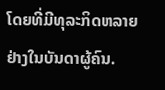ໂດຍທີ່ມີທຸລະກິດຫລາຍຢ່າງໃນບັນດາຜູ້ຄົນ.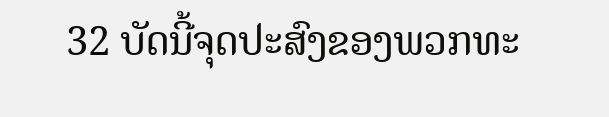32 ບັດນີ້ຈຸດປະສົງຂອງພວກທະ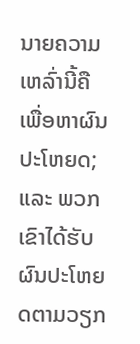ນາຍຄວາມເຫລົ່ານີ້ຄື ເພື່ອຫາຜົນປະໂຫຍດ; ແລະ ພວກເຂົາໄດ້ຮັບຜົນປະໂຫຍດຕາມວຽກ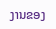ງານຂອງ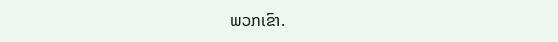ພວກເຂົາ.